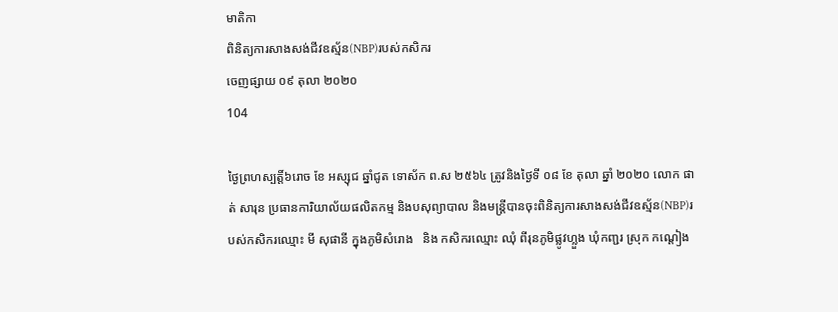មាតិកា
ពិនិត្យការសាងសង់ជីវឧស្ម័ន(NBP)របស់កសិករ
ចេញផ្សាយ ០៩ តុលា ២០២០
104

ថ្ងៃព្រហស្បត្តិ៍៦រោច ខែ អស្សុជ ឆ្នាំជូត ទោស័ក ព.ស ២៥៦៤ ត្រូវនិងថ្ងៃទី ០៨ ខែ តុលា ឆ្នាំ ២០២០ លោក ផាត់ សារុន ប្រធានការិយាល័យផលិតកម្ម និងបសុព្យាបាល និងមន្រ្តីបានចុះពិនិត្យការសាងសង់ជីវឧស្ម័ន(NBP)របស់កសិករឈ្មោះ មី សុផានី ក្នុងភូមិសំរោង   និង កសិករឈ្មោះ ឈុំ ពីរុនភូមិផ្លូវហ្លួង ឃុំកញ្ជរ ស្រុក កណ្តៀង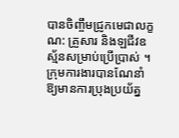បានចិញ្ចឹមជ្រូកមេជាលក្ខណ: គ្រួសារ និងឡជីវឧស្ម័នសម្រាប់ប្រើប្រាស់ ។ ក្រុមការងារបានណែនាំឱ្យមានការប្រុងប្រយ័ត្ន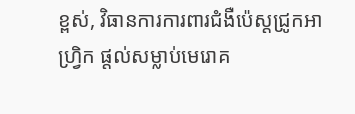ខ្ពស់, វិធានការការពារជំងឺប៉េស្តជ្រូកអាហ្រ្វិក ផ្តល់សម្លាប់មេរោគ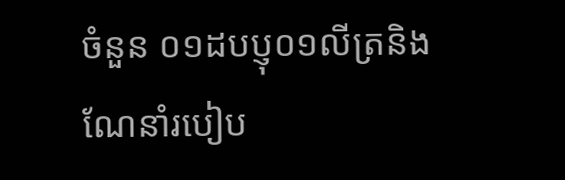ចំនួន ០១ដបប្ញុ០១លីត្រនិង ណែនាំរបៀប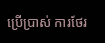ប្រើប្រាស់ ការថែរ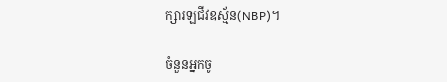ក្សារឡជីវឧស្ម័ន(NBP)។

ចំនួនអ្នកចូ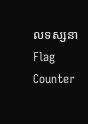លទស្សនា
Flag Counter